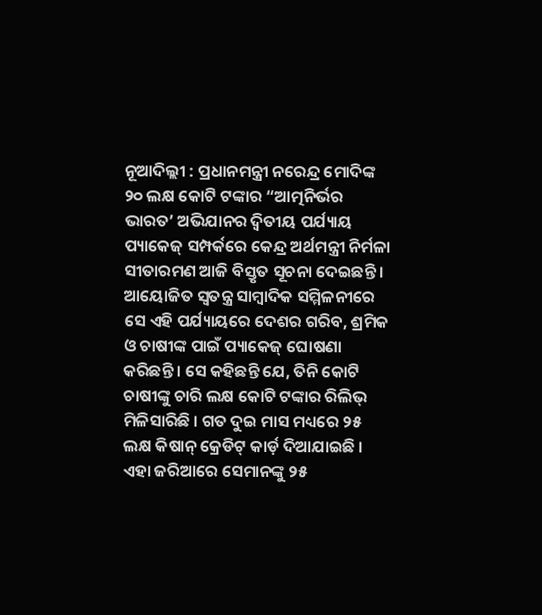ନୂଆଦିଲ୍ଲୀ : ପ୍ରଧାନମନ୍ତ୍ରୀ ନରେନ୍ଦ୍ର ମୋଦିଙ୍କ ୨୦ ଲକ୍ଷ କୋଟି ଟଙ୍କାର “ଆତ୍ମନିର୍ଭର ଭାରତ’ ଅଭିଯାନର ଦ୍ୱିତୀୟ ପର୍ଯ୍ୟାୟ ପ୍ୟାକେଜ୍ ସମ୍ପର୍କରେ କେନ୍ଦ୍ର ଅର୍ଥମନ୍ତ୍ରୀ ନିର୍ମଳା ସୀତାରମଣ ଆଜି ବିସ୍ତୃତ ସୂଚନା ଦେଇଛନ୍ତି । ଆୟୋଜିତ ସ୍ୱତନ୍ତ୍ର ସାମ୍ବାଦିକ ସମ୍ମିଳନୀରେ ସେ ଏହି ପର୍ଯ୍ୟାୟରେ ଦେଶର ଗରିବ, ଶ୍ରମିକ ଓ ଚାଷୀଙ୍କ ପାଇଁ ପ୍ୟାକେଜ୍ ଘୋଷଣା କରିଛନ୍ତି । ସେ କହିଛନ୍ତି ଯେ, ତିନି କୋଟି ଚାଷୀଙ୍କୁ ଚାରି ଲକ୍ଷ କୋଟି ଟଙ୍କାର ରିଲିଭ୍ ମିଳିସାରିଛି । ଗତ ଦୁଇ ମାସ ମଧ୍ୟରେ ୨୫ ଲକ୍ଷ କିଷାନ୍ କ୍ରେଡିଟ୍ କାର୍ଡ଼ ଦିଆଯାଇଛି । ଏହା ଜରିଆରେ ସେମାନଙ୍କୁ ୨୫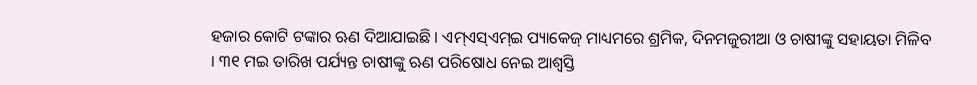ହଜାର କୋଟି ଟଙ୍କାର ଋଣ ଦିଆଯାଇଛି । ଏମ୍ଏସ୍ଏମ୍ଇ ପ୍ୟାକେଜ୍ ମାଧ୍ୟମରେ ଶ୍ରମିକ, ଦିନମଜୁରୀଆ ଓ ଚାଷୀଙ୍କୁ ସହାୟତା ମିଳିବ । ୩୧ ମଇ ତାରିଖ ପର୍ଯ୍ୟନ୍ତ ଚାଷୀଙ୍କୁ ଋଣ ପରିଷୋଧ ନେଇ ଆଶ୍ୱସ୍ତି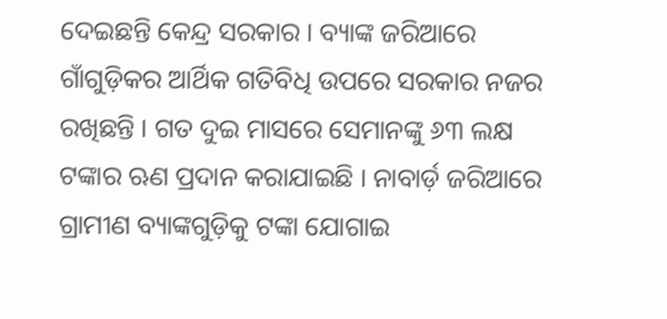ଦେଇଛନ୍ତି କେନ୍ଦ୍ର ସରକାର । ବ୍ୟାଙ୍କ ଜରିଆରେ ଗାଁଗୁଡ଼ିକର ଆର୍ଥିକ ଗତିବିଧି ଉପରେ ସରକାର ନଜର ରଖିଛନ୍ତି । ଗତ ଦୁଇ ମାସରେ ସେମାନଙ୍କୁ ୬୩ ଲକ୍ଷ ଟଙ୍କାର ଋଣ ପ୍ରଦାନ କରାଯାଇଛି । ନାବାର୍ଡ଼ ଜରିଆରେ ଗ୍ରାମୀଣ ବ୍ୟାଙ୍କଗୁଡ଼ିକୁ ଟଙ୍କା ଯୋଗାଇ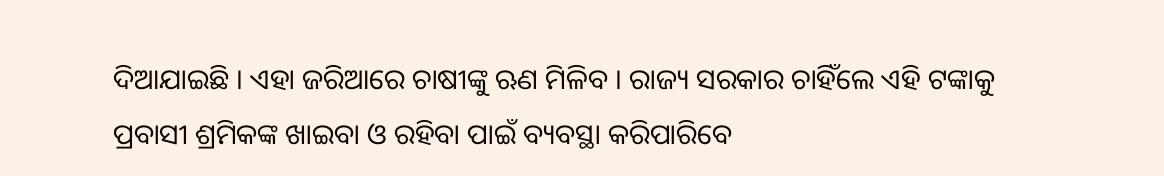ଦିଆଯାଇଛି । ଏହା ଜରିଆରେ ଚାଷୀଙ୍କୁ ଋଣ ମିଳିବ । ରାଜ୍ୟ ସରକାର ଚାହିଁଲେ ଏହି ଟଙ୍କାକୁ ପ୍ରବାସୀ ଶ୍ରମିକଙ୍କ ଖାଇବା ଓ ରହିବା ପାଇଁ ବ୍ୟବସ୍ଥା କରିପାରିବେ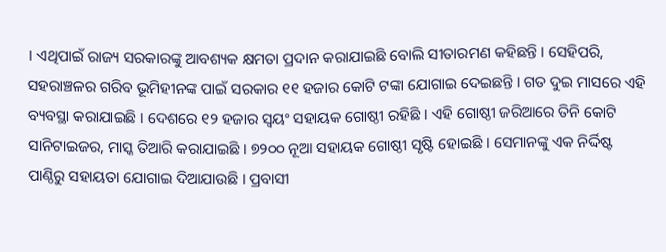। ଏଥିପାଇଁ ରାଜ୍ୟ ସରକାରଙ୍କୁ ଆବଶ୍ୟକ କ୍ଷମତା ପ୍ରଦାନ କରାଯାଇଛି ବୋଲି ସୀତାରମଣ କହିଛନ୍ତି । ସେହିପରି, ସହରାଞ୍ଚଳର ଗରିବ ଭୂମିହୀନଙ୍କ ପାଇଁ ସରକାର ୧୧ ହଜାର କୋଟି ଟଙ୍କା ଯୋଗାଇ ଦେଇଛନ୍ତି । ଗତ ଦୁଇ ମାସରେ ଏହି ବ୍ୟବସ୍ଥା କରାଯାଇଛି । ଦେଶରେ ୧୨ ହଜାର ସ୍ୱୟଂ ସହାୟକ ଗୋଷ୍ଠୀ ରହିଛି । ଏହି ଗୋଷ୍ଠୀ ଜରିଆରେ ତିନି କୋଟି ସାନିଟାଇଜର, ମାସ୍କ ତିଆରି କରାଯାଇଛି । ୭୨୦୦ ନୂଆ ସହାୟକ ଗୋଷ୍ଠୀ ସୃଷ୍ଟି ହୋଇଛି । ସେମାନଙ୍କୁ ଏକ ନିର୍ଦ୍ଦିଷ୍ଟ ପାଣ୍ଠିରୁ ସହାୟତା ଯୋଗାଇ ଦିଆଯାଉଛି । ପ୍ରବାସୀ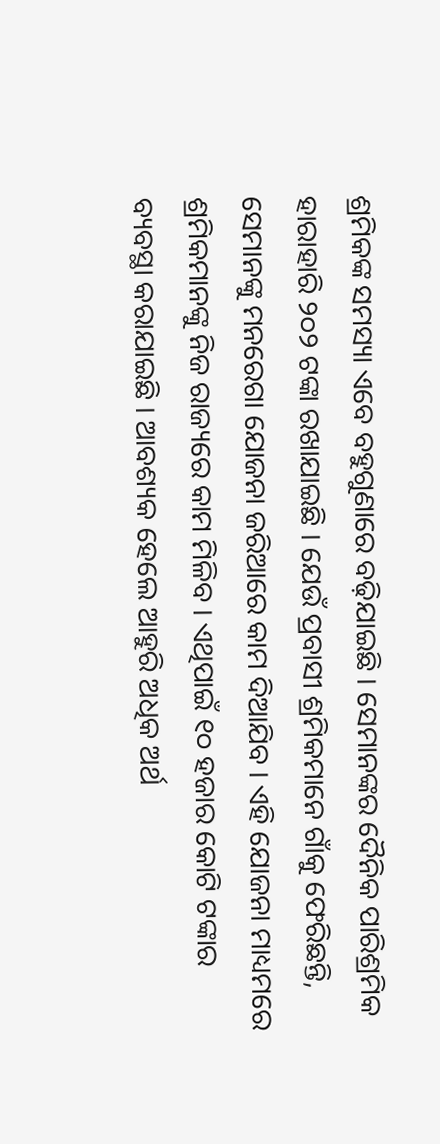ଶ୍ରମିକଙ୍କ ସମସ୍ୟା ଏବେ ବହୁଗୁଣାରେ ବଢ଼ିଯାଇଛି । ସେମାନଙ୍କର ଦୈନିକ ପାରିଶ୍ରମିକ ହାରାହାରି ୨୦୨ ଟଙ୍କା ରଖାଯାଇଛି । ଯେଉଁ ପ୍ରବାସୀ ଶ୍ରମିକମାନେ ଗାଁକୁ ଫେରିଛନ୍ତି, ସେମାନଙ୍କୁ ମନରେଗା ଯୋଜନା ଜରିଆରେ କାମ ଦିଆଯିବ । ଏହି ଯୋଜନା ମାଧ୍ୟମରେ ଶ୍ରମିକମାନଙ୍କୁ ନିଜ ରାଜ୍ୟରେ କାମ ମିଳିବ । ଏଥିପାଇଁ ୧୦ ହଜାର କୋଟି ଟଙ୍କାର ବ୍ୟବସ୍ଥା କରାଯାଇଛି । ଆବଶ୍ୟକ ହେଲେ ଆହୁରି ଅଧିକ ଅର୍ଥ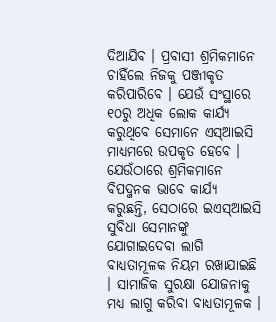ଦିଆଯିବ । ପ୍ରବାସୀ ଶ୍ରମିକମାନେ ଚାହିଁଲେ ନିଜକୁ ପଞ୍ଜୀକୃତ କରିପାରିବେ । ଯେଉଁ ସଂସ୍ଥାରେ ୧୦ରୁ ଅଧିକ ଲୋକ କାର୍ଯ୍ୟ କରୁଥିବେ ସେମାନେ ଏସ୍ଆଇସି ମାଧ୍ୟମରେ ଉପକୃତ ହେବେ । ଯେଉଁଠାରେ ଶ୍ରମିକମାନେ ବିପଦ୍ଜନକ ଭାବେ କାର୍ଯ୍ୟ କରୁଛନ୍ତି, ସେଠାରେ ଇଏସ୍ଆଇସି ସୁବିଧା ସେମାନଙ୍କୁ ଯୋଗାଇଦେବା ଲାଗି ବାଧ୍ୟତାମୂଳକ ନିୟମ ରଖାଯାଇଛି । ସାମାଜିକ ସୁରକ୍ଷା ଯୋଜନାକୁ ମଧ୍ୟ ଲାଗୁ କରିବା ବାଧ୍ୟତାମୂଳକ ।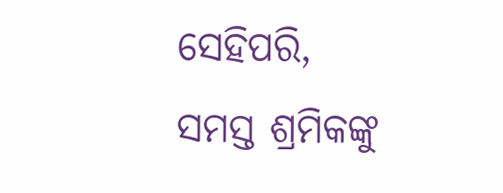ସେହିପରି, ସମସ୍ତ ଶ୍ରମିକଙ୍କୁ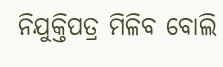ନିଯୁକ୍ତିପତ୍ର ମିଳିବ ବୋଲି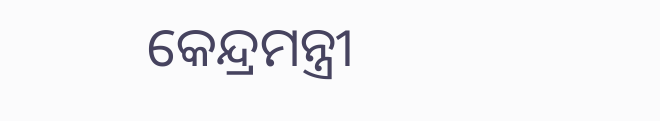କେନ୍ଦ୍ରମନ୍ତ୍ରୀ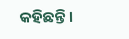କହିଛନ୍ତି ।